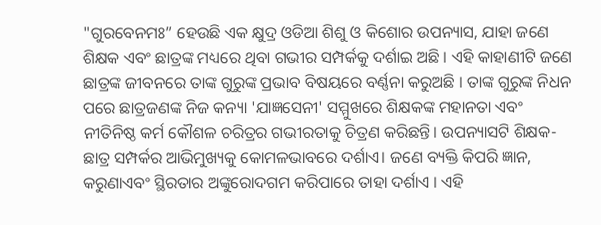"ଗୁରବେନମଃ” ହେଉଛି ଏକ କ୍ଷୁଦ୍ର ଓଡିଆ ଶିଶୁ ଓ କିଶୋର ଉପନ୍ୟାସ, ଯାହା ଜଣେ ଶିକ୍ଷକ ଏବଂ ଛାତ୍ରଙ୍କ ମଧ୍ୟରେ ଥିବା ଗଭୀର ସମ୍ପର୍କକୁ ଦର୍ଶାଇ ଅଛି । ଏହି କାହାଣୀଟି ଜଣେ ଛାତ୍ରଙ୍କ ଜୀବନରେ ତାଙ୍କ ଗୁରୁଙ୍କ ପ୍ରଭାବ ବିଷୟରେ ବର୍ଣ୍ଣନା କରୁଅଛି । ତାଙ୍କ ଗୁରୁଙ୍କ ନିଧନ ପରେ ଛାତ୍ରଜଣଙ୍କ ନିଜ କନ୍ୟା 'ଯାଜ୍ଞସେନୀ' ସମ୍ମୁଖରେ ଶିକ୍ଷକଙ୍କ ମହାନତା ଏବଂ ନୀତିନିଷ୍ଠ କର୍ମ କୌଶଳ ଚରିତ୍ରର ଗଭୀରତାକୁ ଚିତ୍ରଣ କରିଛନ୍ତି। ଉପନ୍ୟାସଟି ଶିକ୍ଷକ-ଛାତ୍ର ସମ୍ପର୍କର ଆଭିମୁଖ୍ୟକୁ କୋମଳଭାବରେ ଦର୍ଶାଏ। ଜଣେ ବ୍ୟକ୍ତି କିପରି ଜ୍ଞାନ, କରୁଣାଏବଂ ସ୍ଥିରତାର ଅଙ୍କୁରୋଦଗମ କରିପାରେ ତାହା ଦର୍ଶାଏ । ଏହି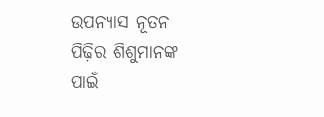ଉପନ୍ୟାସ ନୂତନ ପିଢ଼ିର ଶିଶୁମାନଙ୍କ ପାଇଁ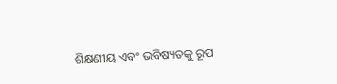ଶିକ୍ଷଣୀୟ ଏବଂ ଭବିଷ୍ୟତକୁ ରୂପ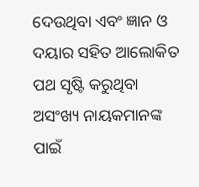ଦେଉଥିବା ଏବଂ ଜ୍ଞାନ ଓ ଦୟାର ସହିତ ଆଲୋକିତ ପଥ ସୃଷ୍ଟି କରୁଥିବା ଅସଂଖ୍ୟ ନାୟକମାନଙ୍କ ପାଇଁ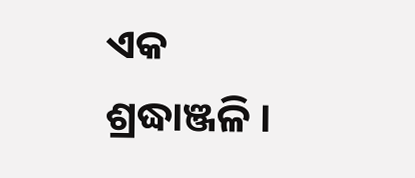ଏକ ଶ୍ରଦ୍ଧାଞ୍ଜଳି ।